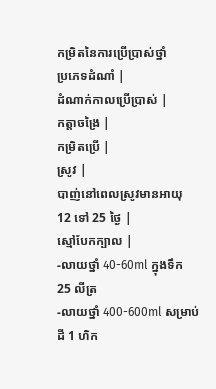កម្រិតនៃការប្រើប្រាស់ថ្នាំ
ប្រភេទដំណាំ |
ដំណាក់កាលប្រើប្រាស់ |
កត្តាចង្រៃ |
កម្រិតប្រើ |
ស្រូវ |
បាញ់នៅពេលស្រូវមានអាយុ 12 ទៅ 25 ថ្ងៃ |
ស្មៅបែកក្បាល |
-លាយថ្នាំ 40-60ml ក្នុងទឹក 25 លីត្រ
-លាយថ្នាំ 400-600ml សម្រាប់ដី 1 ហិក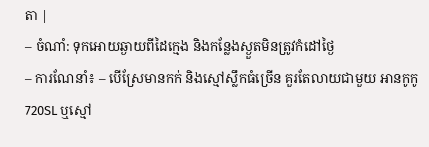តា |
– ចំណាំ: ទុកអោយឆ្ងាយពីដៃក្មេង និងកន្លែងស្ងួតមិនត្រូវកំដៅថ្ងៃ
– ការណែនាំ៖ – បើស្រែមានកក់ និងស្មៅស្លឹកធំច្រើន គួរតែលាយជាមួយ អានកូកូ 720SL ឬស្មៅ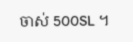ចាស់ 500SL ។